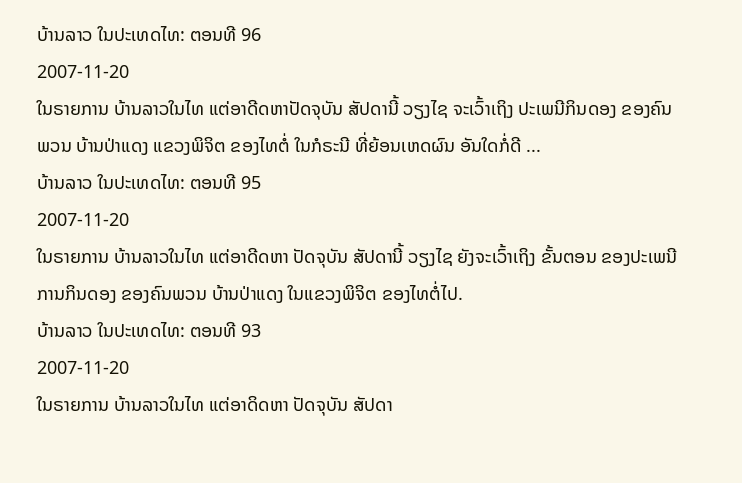ບ້ານລາວ ໃນປະເທດໄທ: ຕອນທີ 96
2007-11-20
ໃນຣາຍການ ບ້ານລາວໃນໄທ ແຕ່ອາດີດຫາປັດຈຸບັນ ສັປດານີ້ ວຽງໄຊ ຈະເວົ້າເຖິງ ປະເພນີກິນດອງ ຂອງຄົນພວນ ບ້ານປ່າແດງ ແຂວງພິຈິຕ ຂອງໄທຕໍ່ ໃນກໍຣະນີ ທີ່ຍ້ອນເຫດຜົນ ອັນໃດກໍ່ດີ ...
ບ້ານລາວ ໃນປະເທດໄທ: ຕອນທີ 95
2007-11-20
ໃນຣາຍການ ບ້ານລາວໃນໄທ ແຕ່ອາດີດຫາ ປັດຈຸບັນ ສັປດານີ້ ວຽງໄຊ ຍັງຈະເວົ້າເຖິງ ຂັ້ນຕອນ ຂອງປະເພນີ ການກິນດອງ ຂອງຄົນພວນ ບ້ານປ່າແດງ ໃນແຂວງພິຈິຕ ຂອງໄທຕໍ່ໄປ.
ບ້ານລາວ ໃນປະເທດໄທ: ຕອນທີ 93
2007-11-20
ໃນຣາຍການ ບ້ານລາວໃນໄທ ແຕ່ອາດິດຫາ ປັດຈຸບັນ ສັປດາ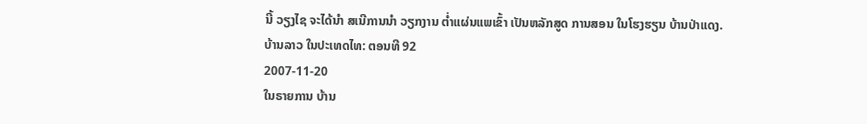ນີ້ ວຽງໄຊ ຈະໄດ້ນຳ ສເນີການນຳ ວຽກງານ ຕ່ຳແຜ່ນແພເຂົ້າ ເປັນຫລັກສູດ ການສອນ ໃນໂຮງຮຽນ ບ້ານປ່າແດງ.
ບ້ານລາວ ໃນປະເທດໄທ: ຕອນທີ 92
2007-11-20
ໃນຣາຍການ ບ້ານ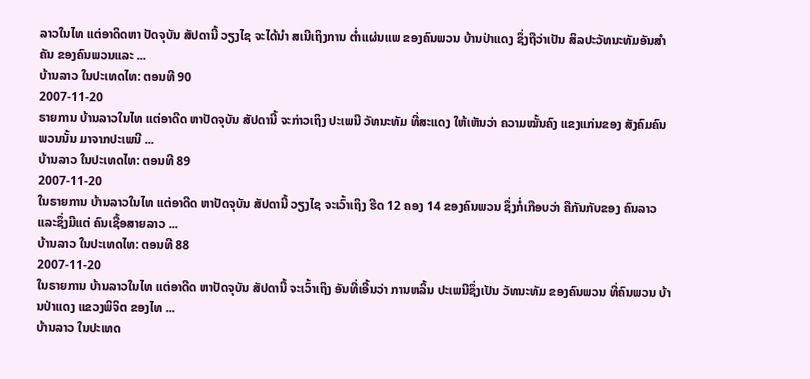ລາວໃນໄທ ແຕ່ອາດິດຫາ ປັດຈຸບັນ ສັປດານີ້ ວຽງໄຊ ຈະໄດ້ນຳ ສເນີເຖິງການ ຕ່ຳແຜ່ນແພ ຂອງຄົນພວນ ບ້ານປ່າແດງ ຊຶ່ງຖືວ່າເປັນ ສິລປະວັທນະທັມອັນສຳຄັນ ຂອງຄົນພວນແລະ ...
ບ້ານລາວ ໃນປະເທດໄທ: ຕອນທີ 90
2007-11-20
ຣາຍການ ບ້ານລາວໃນໄທ ແຕ່ອາດີດ ຫາປັດຈຸບັນ ສັປດານີ້ ຈະກ່າວເຖິງ ປະເພນີ ວັທນະທັມ ທີ່ສະແດງ ໃຫ້ເຫັນວ່າ ຄວາມໝັ້ນຄົງ ແຂງແກ່ນຂອງ ສັງຄົມຄົນພວນນັ້ນ ມາຈາກປະເພນີ ...
ບ້ານລາວ ໃນປະເທດໄທ: ຕອນທີ 89
2007-11-20
ໃນຣາຍການ ບ້ານລາວໃນໄທ ແຕ່ອາດີດ ຫາປັດຈຸບັນ ສັປດານີ້ ວຽງໄຊ ຈະເວົ້າເຖິງ ຮີດ 12 ຄອງ 14 ຂອງຄົນພວນ ຊຶ່ງກໍ່ເກືອບວ່າ ຄືກັນກັບຂອງ ຄົນລາວ ແລະຊຶ່ງມີແຕ່ ຄົນເຊື້ອສາຍລາວ ...
ບ້ານລາວ ໃນປະເທດໄທ: ຕອນທີ 88
2007-11-20
ໃນຣາຍການ ບ້ານລາວໃນໄທ ແຕ່ອາດີດ ຫາປັດຈຸບັນ ສັປດານີ້ ຈະເວົ້າເຖິງ ອັນທີ່ເອີ້ນວ່າ ການຫລິ້ນ ປະເພນີຊຶ່ງເປັນ ວັທນະທັມ ຂອງຄົນພວນ ທີ່ຄົນພວນ ບ້ານປ່າແດງ ແຂວງພິຈິຕ ຂອງໄທ ...
ບ້ານລາວ ໃນປະເທດ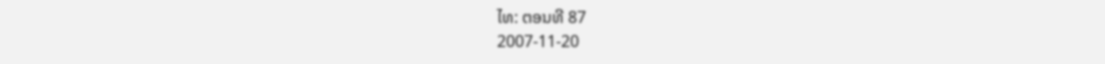ໄທ: ຕອນທີ 87
2007-11-20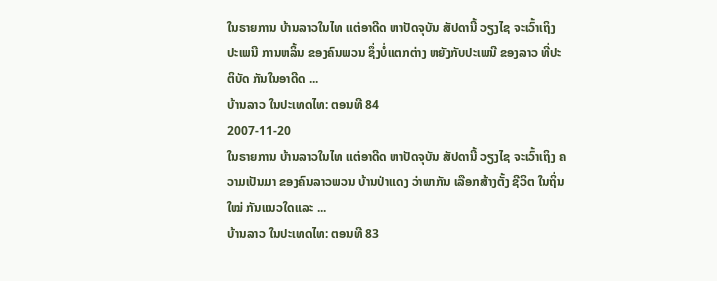ໃນຣາຍການ ບ້ານລາວໃນໄທ ແຕ່ອາດີດ ຫາປັດຈຸບັນ ສັປດານີ້ ວຽງໄຊ ຈະເວົ້າເຖິງ ປະເພນີ ການຫລິ້ນ ຂອງຄົນພວນ ຊຶ່ງບໍ່ແຕກຕ່າງ ຫຍັງກັບປະເພນີ ຂອງລາວ ທີ່ປະຕິບັດ ກັນໃນອາດີດ ...
ບ້ານລາວ ໃນປະເທດໄທ: ຕອນທີ 84
2007-11-20
ໃນຣາຍການ ບ້ານລາວໃນໄທ ແຕ່ອາດີດ ຫາປັດຈຸບັນ ສັປດານີ້ ວຽງໄຊ ຈະເວົ້າເຖິງ ຄວາມເປັນມາ ຂອງຄົນລາວພວນ ບ້ານປ່າແດງ ວ່າພາກັນ ເລືອກສ້າງຕັ້ງ ຊີວິຕ ໃນຖິ່ນໃໝ່ ກັນແນວໃດແລະ ...
ບ້ານລາວ ໃນປະເທດໄທ: ຕອນທີ 83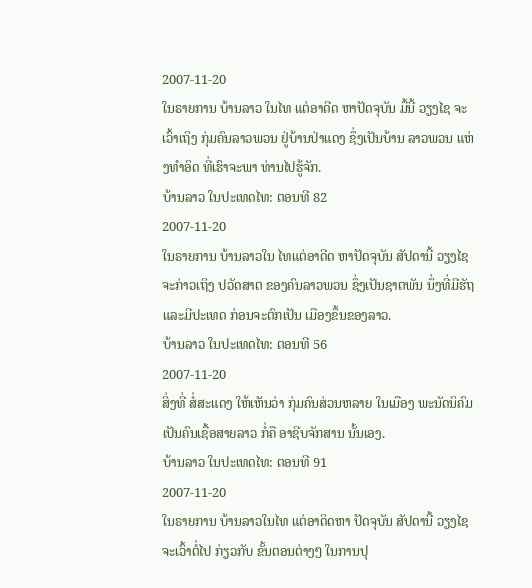2007-11-20
ໃນຣາຍການ ບ້ານລາວ ໃນໄທ ແຕ່ອາດີດ ຫາປັດຈຸບັນ ມື້ນີ້ ວຽງໄຊ ຈະເວົ້າເຖິງ ກຸ່ມຄົນລາວພວນ ຢູ່ບ້ານປ່າແດງ ຊຶ່ງເປັນບ້ານ ລາວພວນ ແຫ່ງທຳອິດ ທີ່ເຮົາຈະພາ ທ່ານໄປຮູ້ຈັກ.
ບ້ານລາວ ໃນປະເທດໄທ: ຕອນທີ 82
2007-11-20
ໃນຣາຍການ ບ້ານລາວໃນ ໄທແຕ່ອາດີດ ຫາປັດຈຸບັນ ສັປດານີ້ ວຽງໄຊ ຈະກ່າວເຖິງ ປວັດສາຕ ຂອງຄົນລາວພວນ ຊຶ່ງເປັນຊາຕພັນ ນຶ່ງທີ່ມີຮັຖ ແລະມີປະເທດ ກ່ອນຈະຕົກເປັນ ເມືອງຂຶ້ນຂອງລາວ.
ບ້ານລາວ ໃນປະເທດໄທ: ຕອນທີ 56
2007-11-20
ສິ່ງທີ່ ສໍ່ສະແດງ ໃຫ້ເຫັນວ່າ ກຸ່ມຄົນສ່ວນຫລາຍ ໃນເມືອງ ພະນັດນິຄົມ ເປັນຄົນເຊື້ອສາຍລາວ ກໍ່ຄື ອາຊີບຈັກສານ ນັ້ນເອງ.
ບ້ານລາວ ໃນປະເທດໄທ: ຕອນທີ 91
2007-11-20
ໃນຣາຍການ ບ້ານລາວໃນໄທ ແຕ່ອາດິດຫາ ປັດຈຸບັນ ສັປດານີ້ ວຽງໄຊ ຈະເວົ້າຕໍ່ໄປ ກ່ຽວກັບ ຂັ້ນຕອນຕ່າງໆ ໃນການປຸ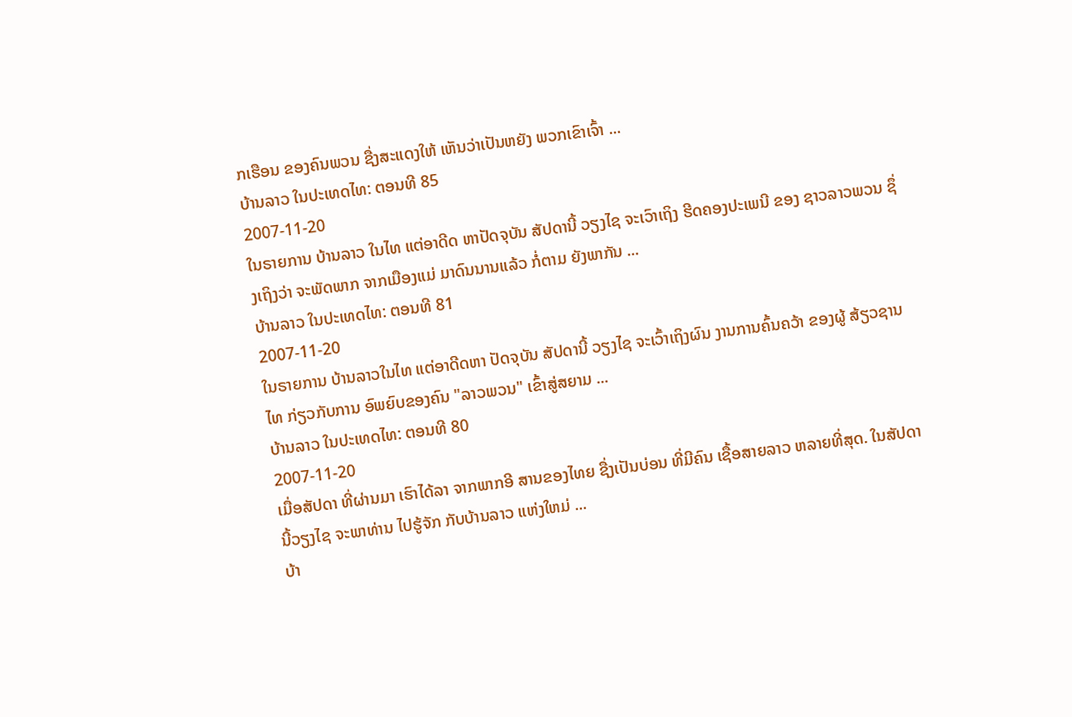ກເຮືອນ ຂອງຄົນພວນ ຊື່ງສະແດງໃຫ້ ເຫັນວ່າເປັນຫຍັງ ພວກເຂົາເຈົ້າ ...
ບ້ານລາວ ໃນປະເທດໄທ: ຕອນທີ 85
2007-11-20
ໃນຣາຍການ ບ້ານລາວ ໃນໄທ ແຕ່ອາດີດ ຫາປັດຈຸບັນ ສັປດານີ້ ວຽງໄຊ ຈະເວົາເຖິງ ຮີດຄອງປະເພນີ ຂອງ ຊາວລາວພວນ ຊຶ່ງເຖິງວ່າ ຈະພັດພາກ ຈາກເມືອງແມ່ ມາດົນນານແລ້ວ ກໍ່ຕາມ ຍັງພາກັນ ...
ບ້ານລາວ ໃນປະເທດໄທ: ຕອນທີ 81
2007-11-20
ໃນຣາຍການ ບ້ານລາວໃນໄທ ແຕ່ອາດີດຫາ ປັດຈຸບັນ ສັປດານີ້ ວຽງໄຊ ຈະເວົ້າເຖິງຜົນ ງານການຄົ້ນຄວ້າ ຂອງຜູ້ ສ້ຽວຊານໄທ ກ່ຽວກັບການ ອົພຍົບຂອງຄົນ "ລາວພວນ" ເຂົ້າສູ່ສຍາມ ...
ບ້ານລາວ ໃນປະເທດໄທ: ຕອນທີ 80
2007-11-20
ເມື່ອສັປດາ ທີ່ຜ່ານມາ ເຮົາໄດ້ລາ ຈາກພາກອີ ສານຂອງໄທຍ ຊື່ງເປັນບ່ອນ ທີ່ມີຄົນ ເຊື້ອສາຍລາວ ຫລາຍທີ່ສຸດ. ໃນສັປດາ ນີ້ວຽງໄຊ ຈະພາທ່ານ ໄປຮູ້ຈັກ ກັບບ້ານລາວ ແຫ່ງໃຫມ່ ...
ບ້າ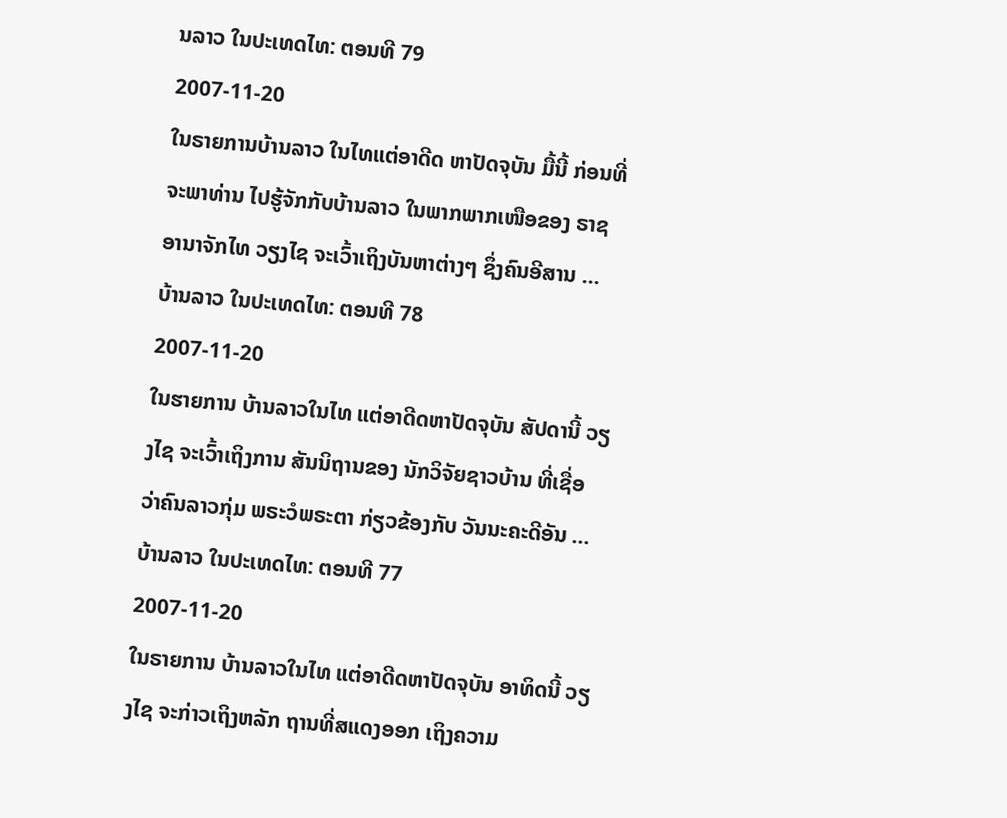ນລາວ ໃນປະເທດໄທ: ຕອນທີ 79
2007-11-20
ໃນຣາຍການບ້ານລາວ ໃນໄທແຕ່ອາດີດ ຫາປັດຈຸບັນ ມື້ນີ້ ກ່ອນທີ່ຈະພາທ່ານ ໄປຮູ້ຈັກກັບບ້ານລາວ ໃນພາກພາກເໜືອຂອງ ຣາຊອານາຈັກໄທ ວຽງໄຊ ຈະເວົ້າເຖິງບັນຫາຕ່າງໆ ຊຶ່ງຄົນອີສານ ...
ບ້ານລາວ ໃນປະເທດໄທ: ຕອນທີ 78
2007-11-20
ໃນຮາຍການ ບ້ານລາວໃນໄທ ແຕ່ອາດີດຫາປັດຈຸບັນ ສັປດານີ້ ວຽງໄຊ ຈະເວົ້າເຖິງການ ສັນນິຖານຂອງ ນັກວິຈັຍຊາວບ້ານ ທີ່ເຊື່ອ ວ່າຄົນລາວກຸ່ມ ພຣະວໍພຣະຕາ ກ່ຽວຂ້ອງກັບ ວັນນະຄະດີອັນ ...
ບ້ານລາວ ໃນປະເທດໄທ: ຕອນທີ 77
2007-11-20
ໃນຣາຍການ ບ້ານລາວໃນໄທ ແຕ່ອາດີດຫາປັດຈຸບັນ ອາທິດນີ້ ວຽງໄຊ ຈະກ່າວເຖິງຫລັກ ຖານທີ່ສແດງອອກ ເຖິງຄວາມ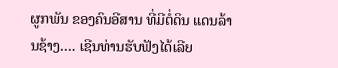ຜູກພັນ ຂອງຄົນອີສານ ທີ່ມີຕໍ່ດິນ ແດນລ້ານຊ້າງ…. ເຊີນທ່ານຮັບຟັງໄດ້ເລີຍ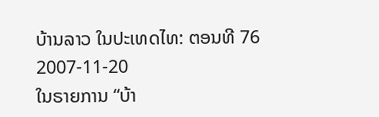ບ້ານລາວ ໃນປະເທດໄທ: ຕອນທີ 76
2007-11-20
ໃນຣາຍການ “ບ້າ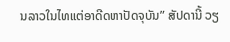ນລາວໃນໄທແຕ່ອາດີດຫາປັດຈຸບັນ” ສັປດານີ້ ວຽ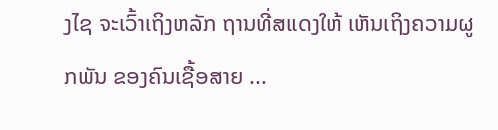ງໄຊ ຈະເວົ້າເຖິງຫລັກ ຖານທີ່ສແດງໃຫ້ ເຫັນເຖິງຄວາມຜູກພັນ ຂອງຄົນເຊື້ອສາຍ ...